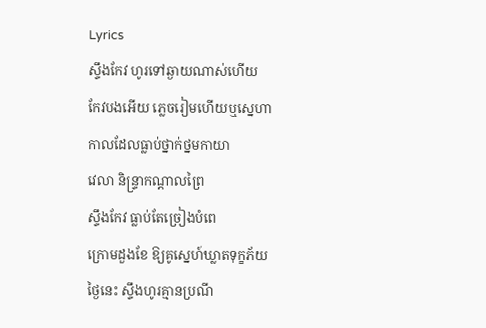Lyrics
ស្ទឹងកែវ ហូរទៅឆ្ងាយណាស់ហើយ
កែវបងអើយ ភ្លេចរៀមហើយឬស្នេហា
កាលដែលធ្លាប់ថ្នាក់ថ្នមកាយា
វេលា និន្ទ្រាកណ្ដាលព្រៃ
ស្ទឹងកែវ ធ្លាប់តែច្រៀងបំពេ
ក្រោមដួងខែ ឱ្យគូស្នេហ៍ឃ្លាតទុក្ខភ័យ
ថ្ងៃនេះ ស្ទឹងហូរគ្មានប្រណី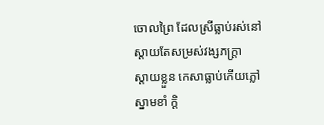ចោលព្រៃ ដែលស្រីធ្លាប់រស់នៅ
ស្ដាយតែសម្រស់វង្សភក្ត្រា
ស្ដាយខ្លួន កេសាធ្លាប់កើយភ្លៅ
ស្នាមខាំ ក្ដិ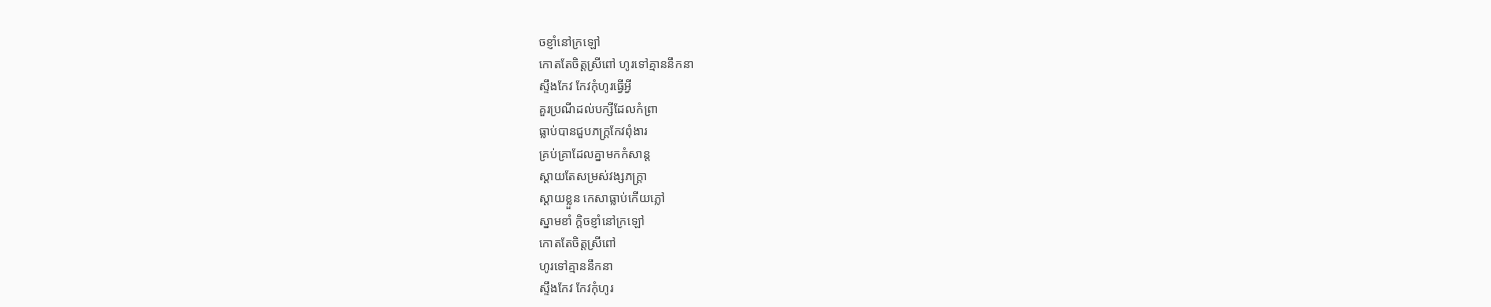ចខ្ញាំនៅក្រឡៅ
កោតតែចិត្តស្រីពៅ ហូរទៅគ្មាននឹកនា
ស្ទឹងកែវ កែវកុំហូរធ្វើអ្វី
គួរប្រណីដល់បក្សីដែលកំព្រា
ធ្លាប់បានជួបភក្ត្រកែវពុំងារ
គ្រប់គ្រាដែលគ្នាមកកំសាន្ត
ស្ដាយតែសម្រស់វង្សភក្ត្រា
ស្ដាយខ្លួន កេសាធ្លាប់កើយភ្លៅ
ស្នាមខាំ ក្ដិចខ្ញាំនៅក្រឡៅ
កោតតែចិត្តស្រីពៅ
ហូរទៅគ្មាននឹកនា
ស្ទឹងកែវ កែវកុំហូរ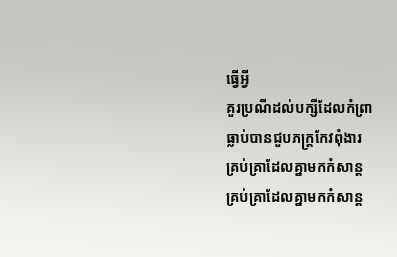ធ្វើអ្វី
គួរប្រណីដល់បក្សីដែលកំព្រា
ធ្លាប់បានជួបភក្ត្រកែវពុំងារ
គ្រប់គ្រាដែលគ្នាមកកំសាន្ត
គ្រប់គ្រាដែលគ្នាមកកំសាន្ត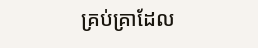គ្រប់គ្រាដែល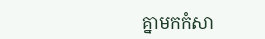គ្នាមកកំសា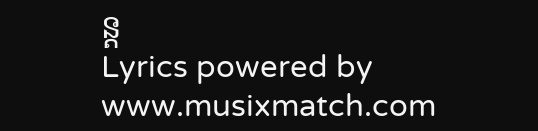ន្ត
Lyrics powered by www.musixmatch.com